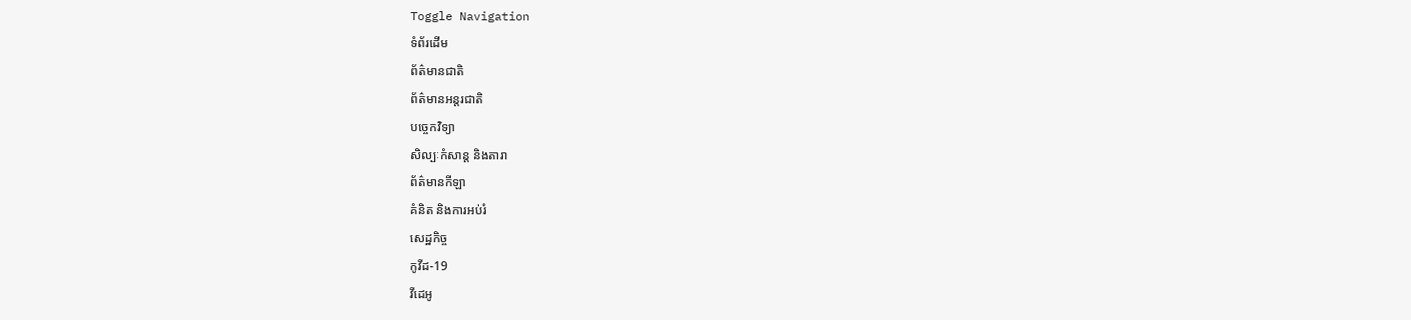Toggle Navigation
ទំព័រដើម
ព័ត៌មានជាតិ
ព័ត៌មានអន្តរជាតិ
បច្ចេកវិទ្យា
សិល្បៈកំសាន្ត និងតារា
ព័ត៌មានកីឡា
គំនិត និងការអប់រំ
សេដ្ឋកិច្ច
កូវីដ-19
វីដេអូ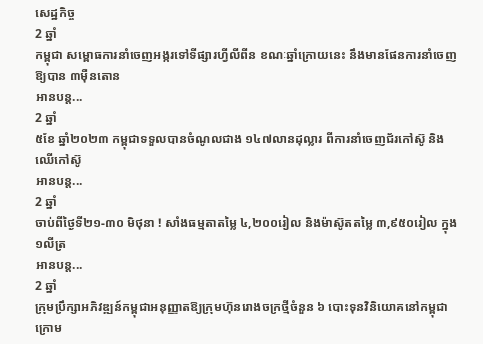សេដ្ឋកិច្ច
2 ឆ្នាំ
កម្ពុជា សម្ពោធការនាំចេញអង្ករទៅទីផ្សារហ្វីលីពីន ខណៈឆ្នាំក្រោយនេះ នឹងមានផែនការនាំចេញឱ្យបាន ៣ម៉ឺនតោន
អានបន្ត...
2 ឆ្នាំ
៥ខែ ឆ្នាំ២០២៣ កម្ពុជាទទួលបានចំណូលជាង ១៤៧លានដុល្លារ ពីការនាំចេញជ័រកៅស៊ូ និងឈើកៅស៊ូ
អានបន្ត...
2 ឆ្នាំ
ចាប់ពីថ្ងៃទី២១-៣០ មិថុនា ! សាំងធម្មតាតម្លៃ ៤,២០០រៀល និងម៉ាស៊ូតតម្លៃ ៣,៩៥០រៀល ក្នុង ១លីត្រ
អានបន្ត...
2 ឆ្នាំ
ក្រុមប្រឹក្សាអភិវឌ្ឍន៍កម្ពុជាអនុញ្ញាតឱ្យក្រុមហ៊ុនរោងចក្រថ្មីចំនួន ៦ បោះទុនវិនិយោគនៅកម្ពុជា ក្រោម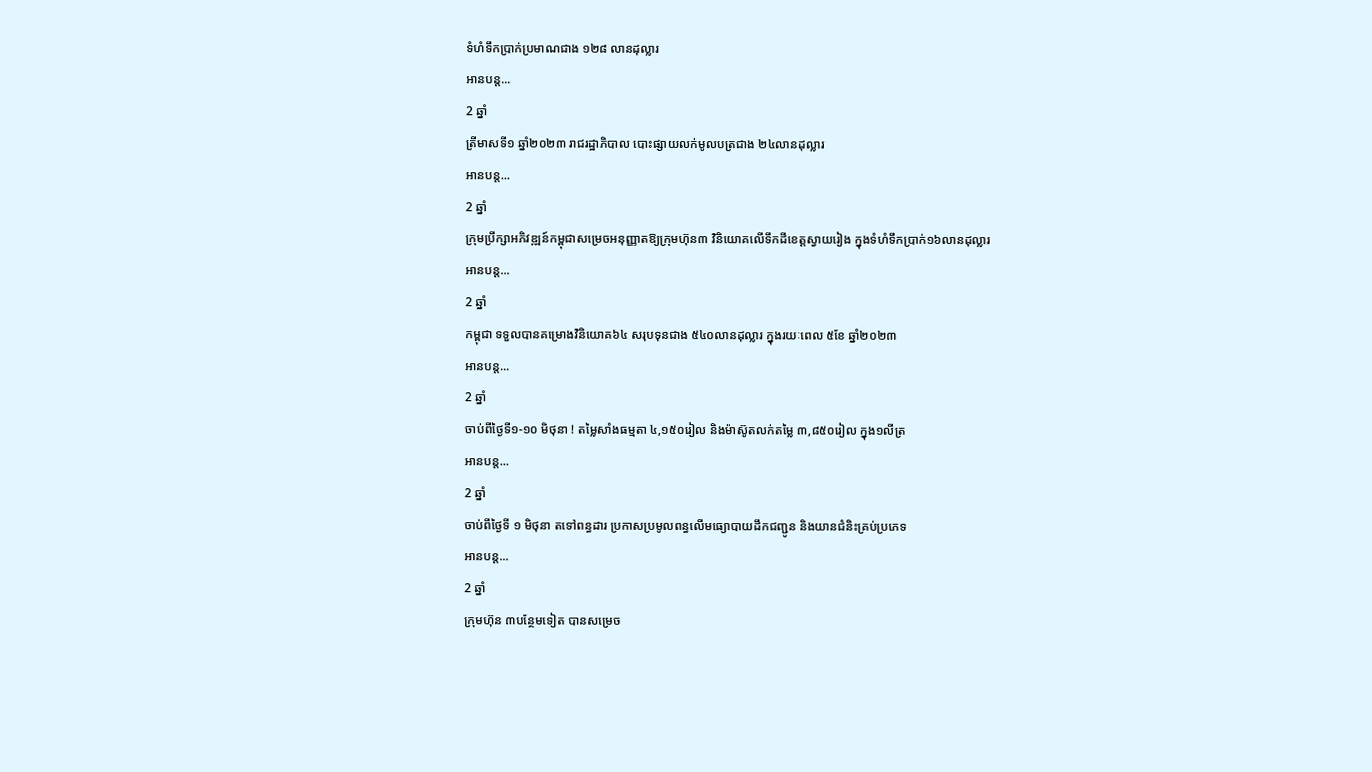ទំហំទឹកប្រាក់ប្រមាណជាង ១២៨ លានដុល្លារ
អានបន្ត...
2 ឆ្នាំ
ត្រីមាសទី១ ឆ្នាំ២០២៣ រាជរដ្ឋាភិបាល បោះផ្សាយលក់មូលបត្រជាង ២៤លានដុល្លារ
អានបន្ត...
2 ឆ្នាំ
ក្រុមប្រឹក្សាអភិវឌ្ឍន៍កម្ពុជាសម្រេចអនុញ្ញាតឱ្យក្រុមហ៊ុន៣ វិនិយោគលើទឹកដីខេត្តស្វាយរៀង ក្នុងទំហំទឹកប្រាក់១៦លានដុល្លារ
អានបន្ត...
2 ឆ្នាំ
កម្ពុជា ទទួលបានគម្រោងវិនិយោគ៦៤ សរុបទុនជាង ៥៤០លានដុល្លារ ក្នុងរយៈពេល ៥ខែ ឆ្នាំ២០២៣
អានបន្ត...
2 ឆ្នាំ
ចាប់ពីថ្ងៃទី១-១០ មិថុនា ! តម្លៃសាំងធម្មតា ៤,១៥០រៀល និងម៉ាស៊ូតលក់តម្លៃ ៣,៨៥០រៀល ក្នុង១លីត្រ
អានបន្ត...
2 ឆ្នាំ
ចាប់ពីថ្ងៃទី ១ មិថុនា តទៅពន្ធដារ ប្រកាសប្រមូលពន្ធលើមធ្យោបាយដឹកជញ្ជូន និងយានជំនិះគ្រប់ប្រភេទ
អានបន្ត...
2 ឆ្នាំ
ក្រុមហ៊ុន ៣បន្ថែមទៀត បានសម្រេច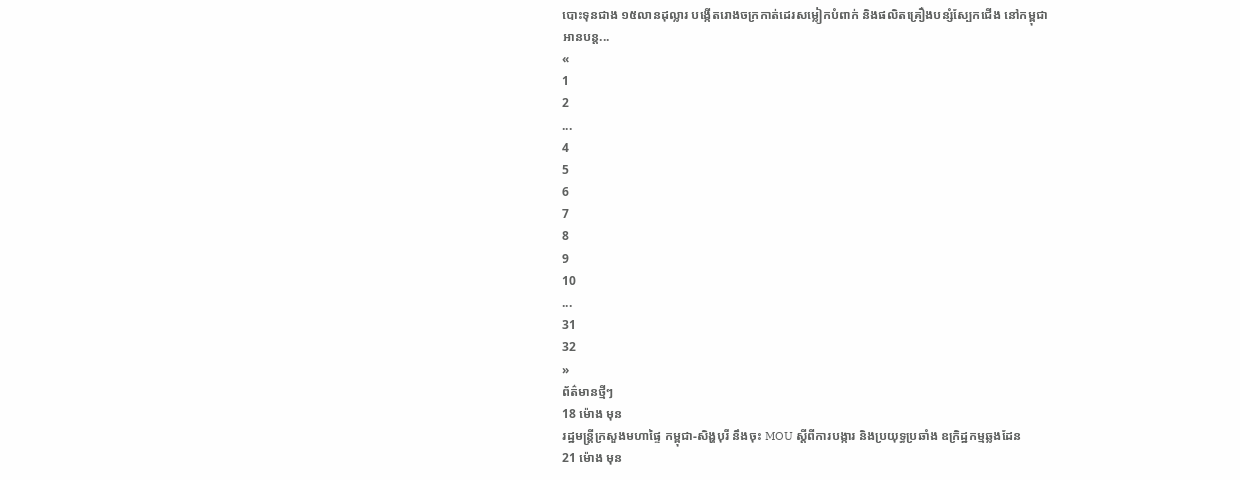បោះទុនជាង ១៥លានដុល្លារ បង្កើតរោងចក្រកាត់ដេរសម្លៀកបំពាក់ និងផលិតគ្រឿងបន្សំស្បែកជើង នៅកម្ពុជា
អានបន្ត...
«
1
2
...
4
5
6
7
8
9
10
...
31
32
»
ព័ត៌មានថ្មីៗ
18 ម៉ោង មុន
រដ្ឋមន្ដ្រីក្រសួងមហាផ្ទៃ កម្ពុជា-សិង្ហបុរី នឹងចុះ MOU ស្តីពីការបង្ការ និងប្រយុទ្ធប្រឆាំង ឧក្រិដ្ឋកម្មឆ្លងដែន
21 ម៉ោង មុន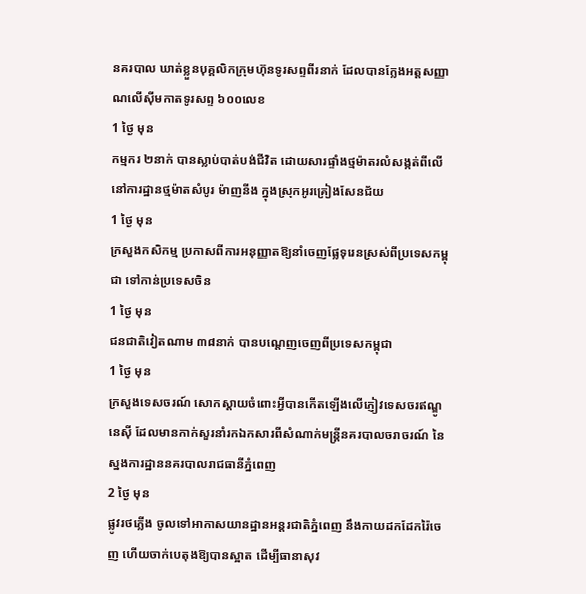នគរបាល ឃាត់ខ្លួនបុគ្គលិកក្រុមហ៊ុនទូរសព្ទពីរនាក់ ដែលបានក្លែងអត្តសញ្ញាណលើស៊ីមកាតទូរសព្ទ ៦០០លេខ
1 ថ្ងៃ មុន
កម្មករ ២នាក់ បានស្លាប់បាត់បង់ជីវិត ដោយសារផ្ទាំងថ្មម៉ាតរលំសង្កត់ពីលើ នៅការដ្ឋានថ្មម៉ាតសំបូរ ម៉ាញនីង ក្នុងស្រុកអូរគ្រៀងសែនជ័យ
1 ថ្ងៃ មុន
ក្រសួងកសិកម្ម ប្រកាសពីការអនុញ្ញាតឱ្យនាំចេញផ្លែទុរេនស្រស់ពីប្រទេសកម្ពុជា ទៅកាន់ប្រទេសចិន
1 ថ្ងៃ មុន
ជនជាតិវៀតណាម ៣៨នាក់ បានបណ្ដេញចេញពីប្រទេសកម្ពុជា
1 ថ្ងៃ មុន
ក្រសួងទេសចរណ៍ សោកស្ដាយចំពោះអ្វីបានកើតឡើងលើភ្ញៀវទេសចរឥណ្ឌូនេស៊ី ដែលមានកាក់សួរនាំរកឯកសារពីសំណាក់មន្ដ្រីនគរបាលចរាចរណ៍ នៃស្នងការដ្ឋាននគរបាលរាជធានីភ្នំពេញ
2 ថ្ងៃ មុន
ផ្លូវរថភ្លើង ចូលទៅអាកាសយានដ្ឋានអន្តរជាតិភ្នំពេញ នឹងកាយដកដែករ៉ៃចេញ ហើយចាក់បេតុងឱ្យបានស្អាត ដើម្បីធានាសុវ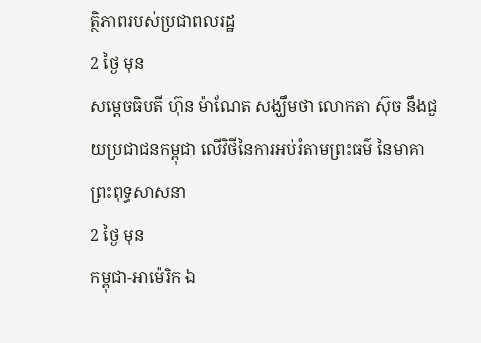ត្ថិភាពរបស់ប្រជាពលរដ្ឋ
2 ថ្ងៃ មុន
សម្តេចធិបតី ហ៊ុន ម៉ាណែត សង្ឃឹមថា លោកតា ស៊ុច នឹងជួយប្រជាជនកម្ពុជា លើវិថីនៃការអប់រំតាមព្រះធម៌ នៃមាគាព្រះពុទ្ធសាសនា
2 ថ្ងៃ មុន
កម្ពុជា-អាម៉េរិក ឯ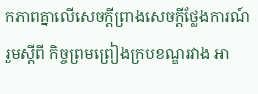កភាពគ្នាលើសេចក្តីព្រាងសេចក្តីថ្លែងការណ៍រួមស្តីពី កិច្ចព្រមព្រៀងក្របខណ្ឌរវាង អា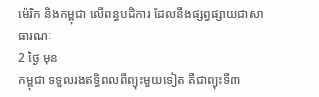ម៉េរិក និងកម្ពុជា លើពន្ធបដិការ ដែលនឹងផ្សព្វផ្សាយជាសាធារណៈ
2 ថ្ងៃ មុន
កម្ពុជា ទទួលរងឥទ្ធិពលពីព្យុះមួយទៀត គឺជាព្យុះទី៣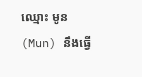ឈ្មោះ មូន (Mun) នឹងធ្វើ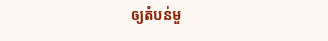ឲ្យតំបន់មួ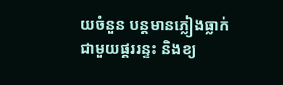យចំនួន បន្តមានភ្លៀងធ្លាក់ ជាមួយផ្គររន្ទះ និងខ្យ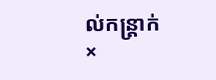ល់កន្ត្រាក់
×